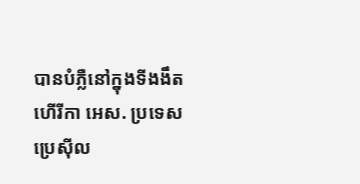បានបំភ្លឺនៅក្នុងទីងងឹត
ហើរីកា អេស. ប្រទេស ប្រេស៊ីល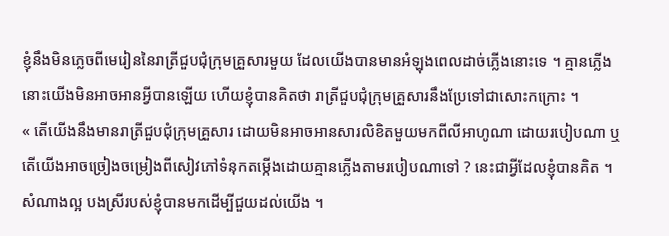ខ្ញុំនឹងមិនភ្លេចពីមេរៀននៃរាត្រីជួបជុំក្រុមគ្រួសារមួយ ដែលយើងបានមានអំឡុងពេលដាច់ភ្លើងនោះទេ ។ គ្មានភ្លើង នោះយើងមិនអាចអានអ្វីបានឡើយ ហើយខ្ញុំបានគិតថា រាត្រីជួបជុំក្រុមគ្រួសារនឹងប្រែទៅជាសោះកក្រោះ ។
« តើយើងនឹងមានរាត្រីជួបជុំក្រុមគ្រួសារ ដោយមិនអាចអានសារលិខិតមួយមកពីលីអាហូណា ដោយរបៀបណា ឬ តើយើងអាចច្រៀងចម្រៀងពីសៀវភៅទំនុកតម្កើងដោយគ្មានភ្លើងតាមរបៀបណាទៅ ? នេះជាអ្វីដែលខ្ញុំបានគិត ។
សំណាងល្អ បងស្រីរបស់ខ្ញុំបានមកដើម្បីជួយដល់យើង ។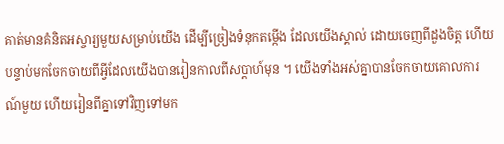គាត់មានគំនិតអស្ចារ្យមួយសម្រាប់យើង ដើម្បីច្រៀងទំនុកតម្កើង ដែលយើងស្គាល់ ដោយចេញពីដួងចិត្ត ហើយបន្ទាប់មកចែកចាយពីអ្វីដែលយើងបានរៀនកាលពីសប្តាហ៍មុន ។ យើងទាំងអស់គ្នាបានចែកចាយគោលការណ៍មួយ ហើយរៀនពីគ្នាទៅវិញទៅមក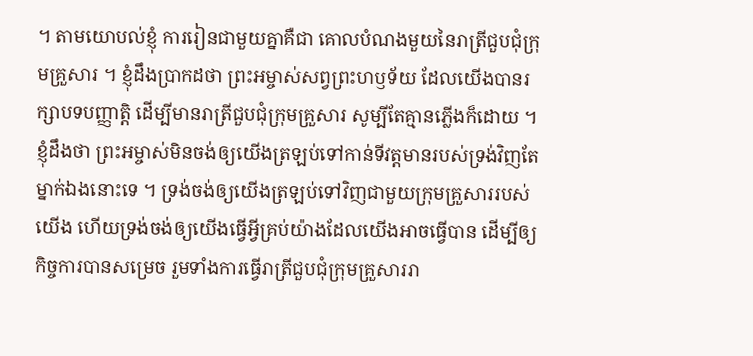។ តាមយោបល់ខ្ញុំ ការរៀនជាមួយគ្នាគឺជា គោលបំណងមួយនៃរាត្រីជួបជុំក្រុមគ្រួសារ ។ ខ្ញុំដឹងប្រាកដថា ព្រះអម្ចាស់សព្វព្រះហឫទ័យ ដែលយើងបានរក្សាបទបញ្ញាត្តិ ដើម្បីមានរាត្រីជួបជុំក្រុមគ្រួសារ សូម្បីតែគ្មានភ្លើងក៏ដោយ ។
ខ្ញុំដឹងថា ព្រះអម្ចាស់មិនចង់ឲ្យយើងត្រឡប់ទៅកាន់ទីវត្តមានរបស់ទ្រង់វិញតែម្នាក់ឯងនោះទេ ។ ទ្រង់ចង់ឲ្យយើងត្រឡប់ទៅវិញជាមួយក្រុមគ្រួសាររបស់យើង ហើយទ្រង់ចង់ឲ្យយើងធ្វើអ្វីគ្រប់យ៉ាងដែលយើងអាចធ្វើបាន ដើម្បីឲ្យកិច្ចការបានសម្រេច រួមទាំងការធ្វើរាត្រីជួបជុំក្រុមគ្រួសាររា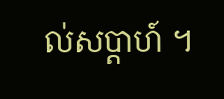ល់សប្តាហ៍ ។